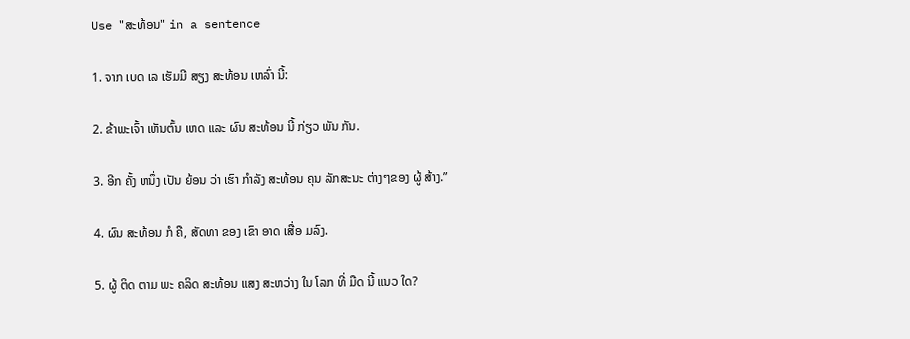Use "ສະທ້ອນ" in a sentence

1. ຈາກ ເບດ ເລ ເຮັມມີ ສຽງ ສະທ້ອນ ເຫລົ່າ ນີ້:

2. ຂ້າພະເຈົ້າ ເຫັນຕົ້ນ ເຫດ ແລະ ຜົນ ສະທ້ອນ ນີ້ ກ່ຽວ ພັນ ກັນ.

3. ອີກ ຄັ້ງ ຫນຶ່ງ ເປັນ ຍ້ອນ ວ່າ ເຮົາ ກໍາລັງ ສະທ້ອນ ຄຸນ ລັກສະນະ ຕ່າງໆຂອງ ຜູ້ ສ້າງ.”

4. ຜົນ ສະທ້ອນ ກໍ ຄື, ສັດທາ ຂອງ ເຂົາ ອາດ ເສື່ອ ມລົງ.

5. ຜູ້ ຕິດ ຕາມ ພະ ຄລິດ ສະທ້ອນ ແສງ ສະຫວ່າງ ໃນ ໂລກ ທີ່ ມືດ ນີ້ ແນວ ໃດ?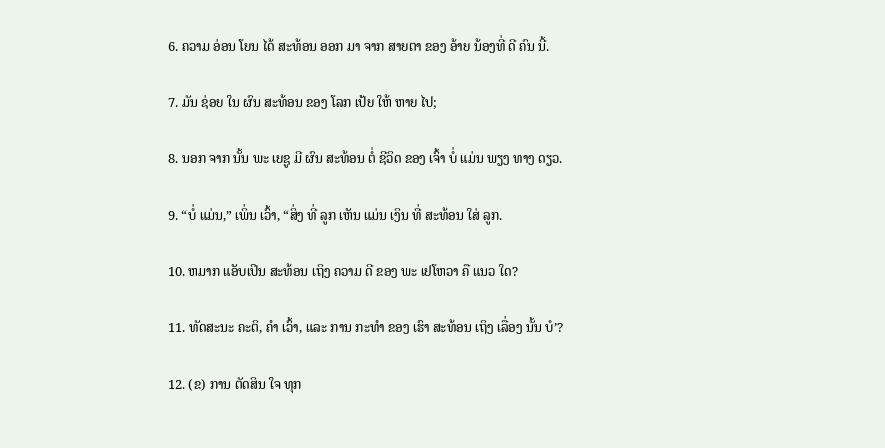6. ຄວາມ ອ່ອນ ໂຍນ ໄດ້ ສະທ້ອນ ອອກ ມາ ຈາກ ສາຍຕາ ຂອງ ອ້າຍ ນ້ອງທີ່ ດີ ຄົນ ນີ້.

7. ມັນ ຊ່ອຍ ໃນ ຜົນ ສະທ້ອນ ຂອງ ໂລກ ເປ້ຍ ໃຫ້ ຫາຍ ໄປ;

8. ນອກ ຈາກ ນັ້ນ ພະ ເຍຊູ ມີ ຜົນ ສະທ້ອນ ຕໍ່ ຊີວິດ ຂອງ ເຈົ້າ ບໍ່ ແມ່ນ ພຽງ ທາງ ດຽວ.

9. “ບໍ່ ແມ່ນ,” ເພິ່ນ ເວົ້າ, “ສິ່ງ ທີ່ ລູກ ເຫັນ ແມ່ນ ເງິນ ທີ່ ສະທ້ອນ ໃສ່ ລູກ.

10. ຫມາກ ແອັບເປິນ ສະທ້ອນ ເຖິງ ຄວາມ ດີ ຂອງ ພະ ເຢໂຫວາ ຄື ແນວ ໃດ?

11. ທັດສະນະ ຄະຕິ, ຄໍາ ເວົ້າ, ແລະ ການ ກະທໍາ ຂອງ ເຮົາ ສະທ້ອນ ເຖິງ ເລື່ອງ ນັ້ນ ບໍ’?

12. (ຂ) ການ ຕັດສິນ ໃຈ ທຸກ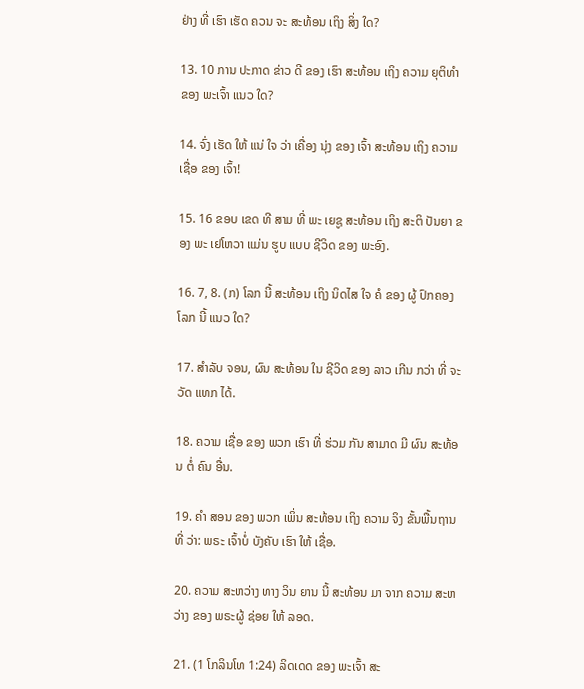ຢ່າງ ທີ່ ເຮົາ ເຮັດ ຄວນ ຈະ ສະທ້ອນ ເຖິງ ສິ່ງ ໃດ?

13. 10 ການ ປະກາດ ຂ່າວ ດີ ຂອງ ເຮົາ ສະທ້ອນ ເຖິງ ຄວາມ ຍຸຕິທໍາ ຂອງ ພະເຈົ້າ ແນວ ໃດ?

14. ຈົ່ງ ເຮັດ ໃຫ້ ແນ່ ໃຈ ວ່າ ເຄື່ອງ ນຸ່ງ ຂອງ ເຈົ້າ ສະທ້ອນ ເຖິງ ຄວາມ ເຊື່ອ ຂອງ ເຈົ້າ!

15. 16 ຂອບ ເຂດ ທີ ສາມ ທີ່ ພະ ເຍຊູ ສະທ້ອນ ເຖິງ ສະຕິ ປັນຍາ ຂອງ ພະ ເຢໂຫວາ ແມ່ນ ຮູບ ແບບ ຊີວິດ ຂອງ ພະອົງ.

16. 7, 8. (ກ) ໂລກ ນີ້ ສະທ້ອນ ເຖິງ ນິດໄສ ໃຈ ຄໍ ຂອງ ຜູ້ ປົກຄອງ ໂລກ ນີ້ ແນວ ໃດ?

17. ສໍາລັບ ຈອນ, ຜົນ ສະທ້ອນ ໃນ ຊີວິດ ຂອງ ລາວ ເກີນ ກວ່າ ທີ່ ຈະ ວັດ ແທກ ໄດ້.

18. ຄວາມ ເຊື່ອ ຂອງ ພວກ ເຮົາ ທີ່ ຮ່ວມ ກັນ ສາມາດ ມີ ຜົນ ສະທ້ອນ ຕໍ່ ຄົນ ອື່ນ.

19. ຄໍາ ສອນ ຂອງ ພວກ ເພິ່ນ ສະທ້ອນ ເຖິງ ຄວາມ ຈິງ ຂັ້ນພື້ນຖານ ທີ່ ວ່າ: ພຣະ ເຈົ້າບໍ່ ບັງຄັບ ເຮົາ ໃຫ້ ເຊື່ອ.

20. ຄວາມ ສະຫວ່າງ ທາງ ວິນ ຍານ ນີ້ ສະທ້ອນ ມາ ຈາກ ຄວາມ ສະຫວ່າງ ຂອງ ພຣະຜູ້ ຊ່ອຍ ໃຫ້ ລອດ.

21. (1 ໂກລິນໂທ 1:24) ລິດເດດ ຂອງ ພະເຈົ້າ ສະ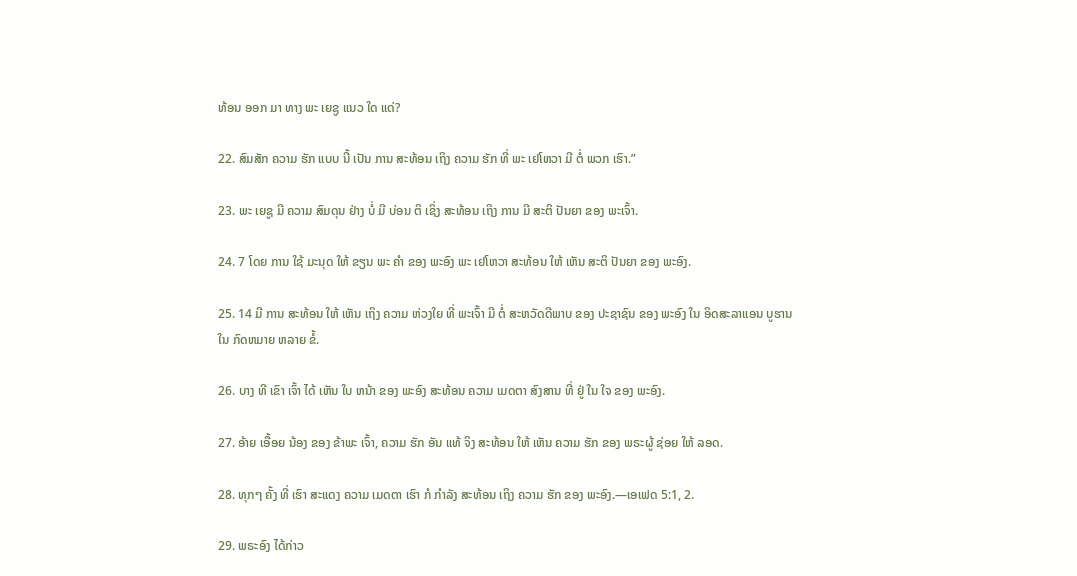ທ້ອນ ອອກ ມາ ທາງ ພະ ເຍຊູ ແນວ ໃດ ແດ່?

22. ສົມສັກ ຄວາມ ຮັກ ແບບ ນີ້ ເປັນ ການ ສະທ້ອນ ເຖິງ ຄວາມ ຮັກ ທີ່ ພະ ເຢໂຫວາ ມີ ຕໍ່ ພວກ ເຮົາ.”

23. ພະ ເຍຊູ ມີ ຄວາມ ສົມດຸນ ຢ່າງ ບໍ່ ມີ ບ່ອນ ຕິ ເຊິ່ງ ສະທ້ອນ ເຖິງ ການ ມີ ສະຕິ ປັນຍາ ຂອງ ພະເຈົ້າ.

24. 7 ໂດຍ ການ ໃຊ້ ມະນຸດ ໃຫ້ ຂຽນ ພະ ຄໍາ ຂອງ ພະອົງ ພະ ເຢໂຫວາ ສະທ້ອນ ໃຫ້ ເຫັນ ສະຕິ ປັນຍາ ຂອງ ພະອົງ.

25. 14 ມີ ການ ສະທ້ອນ ໃຫ້ ເຫັນ ເຖິງ ຄວາມ ຫ່ວງໃຍ ທີ່ ພະເຈົ້າ ມີ ຕໍ່ ສະຫວັດດີພາບ ຂອງ ປະຊາຊົນ ຂອງ ພະອົງ ໃນ ອິດສະລາແອນ ບູຮານ ໃນ ກົດຫມາຍ ຫລາຍ ຂໍ້.

26. ບາງ ທີ ເຂົາ ເຈົ້າ ໄດ້ ເຫັນ ໃບ ຫນ້າ ຂອງ ພະອົງ ສະທ້ອນ ຄວາມ ເມດຕາ ສົງສານ ທີ່ ຢູ່ ໃນ ໃຈ ຂອງ ພະອົງ.

27. ອ້າຍ ເອື້ອຍ ນ້ອງ ຂອງ ຂ້າພະ ເຈົ້າ, ຄວາມ ຮັກ ອັນ ແທ້ ຈິງ ສະທ້ອນ ໃຫ້ ເຫັນ ຄວາມ ຮັກ ຂອງ ພຣະຜູ້ ຊ່ອຍ ໃຫ້ ລອດ.

28. ທຸກໆ ຄັ້ງ ທີ່ ເຮົາ ສະແດງ ຄວາມ ເມດຕາ ເຮົາ ກໍ ກໍາລັງ ສະທ້ອນ ເຖິງ ຄວາມ ຮັກ ຂອງ ພະອົງ.—ເອເຟດ 5:1, 2.

29. ພຣະອົງ ໄດ້ກ່າວ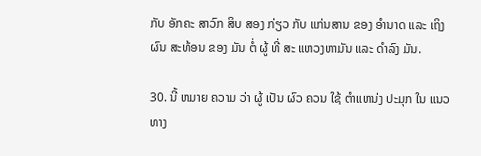ກັບ ອັກຄະ ສາວົກ ສິບ ສອງ ກ່ຽວ ກັບ ແກ່ນສານ ຂອງ ອໍານາດ ແລະ ເຖິງ ຜົນ ສະທ້ອນ ຂອງ ມັນ ຕໍ່ ຜູ້ ທີ່ ສະ ແຫວງຫາມັນ ແລະ ດໍາລົງ ມັນ.

30. ນີ້ ຫມາຍ ຄວາມ ວ່າ ຜູ້ ເປັນ ຜົວ ຄວນ ໃຊ້ ຕໍາແຫນ່ງ ປະມຸກ ໃນ ແນວ ທາງ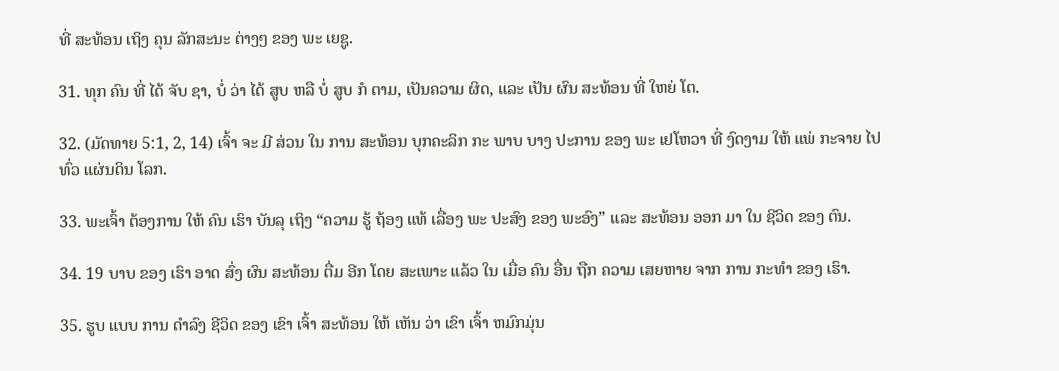ທີ່ ສະທ້ອນ ເຖິງ ຄຸນ ລັກສະນະ ຕ່າງໆ ຂອງ ພະ ເຍຊູ.

31. ທຸກ ຄົນ ທີ່ ໄດ້ ຈັບ ຊາ, ບໍ່ ວ່າ ໄດ້ ສູບ ຫລື ບໍ່ ສູບ ກໍ ຕາມ, ເປັນຄວາມ ຜິດ, ແລະ ເປັນ ຜົນ ສະທ້ອນ ທີ່ ໃຫຍ່ ໂຕ.

32. (ມັດທາຍ 5:1, 2, 14) ເຈົ້າ ຈະ ມີ ສ່ວນ ໃນ ການ ສະທ້ອນ ບຸກຄະລິກ ກະ ພາບ ບາງ ປະການ ຂອງ ພະ ເຢໂຫວາ ທີ່ ງົດງາມ ໃຫ້ ແພ່ ກະຈາຍ ໄປ ທົ່ວ ແຜ່ນດິນ ໂລກ.

33. ພະເຈົ້າ ຕ້ອງການ ໃຫ້ ຄົນ ເຮົາ ບັນລຸ ເຖິງ “ຄວາມ ຮູ້ ຖ້ອງ ແທ້ ເລື່ອງ ພະ ປະສົງ ຂອງ ພະອົງ” ແລະ ສະທ້ອນ ອອກ ມາ ໃນ ຊີວິດ ຂອງ ຕົນ.

34. 19 ບາບ ຂອງ ເຮົາ ອາດ ສົ່ງ ຜົນ ສະທ້ອນ ຕື່ມ ອີກ ໂດຍ ສະເພາະ ແລ້ວ ໃນ ເມື່ອ ຄົນ ອື່ນ ຖືກ ຄວາມ ເສຍຫາຍ ຈາກ ການ ກະທໍາ ຂອງ ເຮົາ.

35. ຮູບ ແບບ ການ ດໍາລົງ ຊີວິດ ຂອງ ເຂົາ ເຈົ້າ ສະທ້ອນ ໃຫ້ ເຫັນ ວ່າ ເຂົາ ເຈົ້າ ຫມົກມຸ່ນ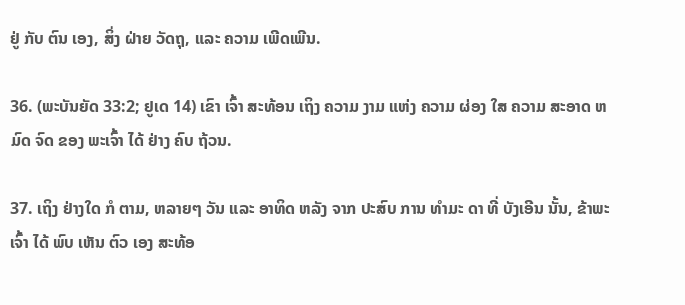ຢູ່ ກັບ ຕົນ ເອງ, ສິ່ງ ຝ່າຍ ວັດຖຸ, ແລະ ຄວາມ ເພີດເພີນ.

36. (ພະບັນຍັດ 33:2; ຢູເດ 14) ເຂົາ ເຈົ້າ ສະທ້ອນ ເຖິງ ຄວາມ ງາມ ແຫ່ງ ຄວາມ ຜ່ອງ ໃສ ຄວາມ ສະອາດ ຫມົດ ຈົດ ຂອງ ພະເຈົ້າ ໄດ້ ຢ່າງ ຄົບ ຖ້ວນ.

37. ເຖິງ ຢ່າງໃດ ກໍ ຕາມ, ຫລາຍໆ ວັນ ແລະ ອາທິດ ຫລັງ ຈາກ ປະສົບ ການ ທໍາມະ ດາ ທີ່ ບັງເອີນ ນັ້ນ, ຂ້າພະເຈົ້າ ໄດ້ ພົບ ເຫັນ ຕົວ ເອງ ສະທ້ອ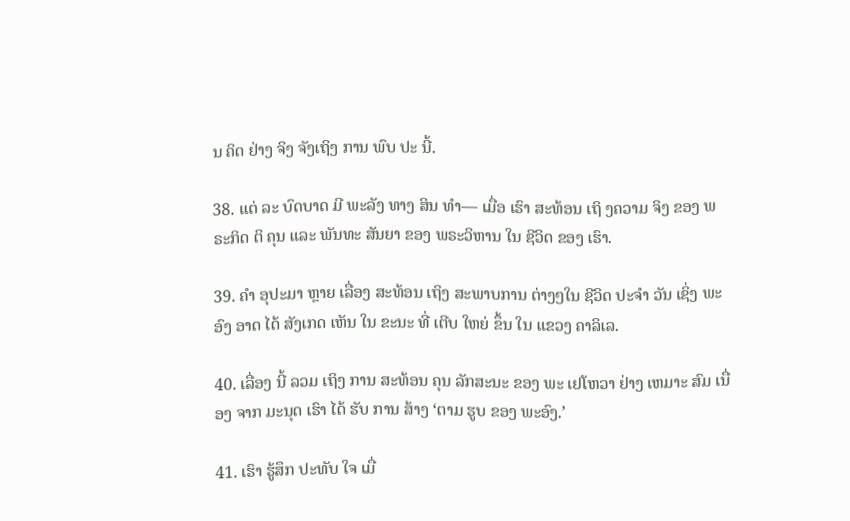ນ ຄິດ ຢ່າງ ຈິງ ຈັງເຖິງ ການ ພົບ ປະ ນີ້.

38. ແຕ່ ລະ ບົດບາດ ມີ ພະລັງ ທາງ ສິນ ທໍາ— ເມື່ອ ເຮົາ ສະທ້ອນ ເຖິ ງຄວາມ ຈິງ ຂອງ ພຣະກິດ ຕິ ຄຸນ ແລະ ພັນທະ ສັນຍາ ຂອງ ພຣະວິຫານ ໃນ ຊີວິດ ຂອງ ເຮົາ.

39. ຄໍາ ອຸປະມາ ຫຼາຍ ເລື່ອງ ສະທ້ອນ ເຖິງ ສະພາບການ ຕ່າງໆໃນ ຊີວິດ ປະຈໍາ ວັນ ເຊິ່ງ ພະອົງ ອາດ ໄດ້ ສັງເກດ ເຫັນ ໃນ ຂະນະ ທີ່ ເຕີບ ໃຫຍ່ ຂຶ້ນ ໃນ ແຂວງ ຄາລິເລ.

40. ເລື່ອງ ນີ້ ລວມ ເຖິງ ການ ສະທ້ອນ ຄຸນ ລັກສະນະ ຂອງ ພະ ເຢໂຫວາ ຢ່າງ ເຫມາະ ສົມ ເນື່ອງ ຈາກ ມະນຸດ ເຮົາ ໄດ້ ຮັບ ການ ສ້າງ ‘ຕາມ ຮູບ ຂອງ ພະອົງ.’

41. ເຮົາ ຮູ້ສຶກ ປະທັບ ໃຈ ເມື່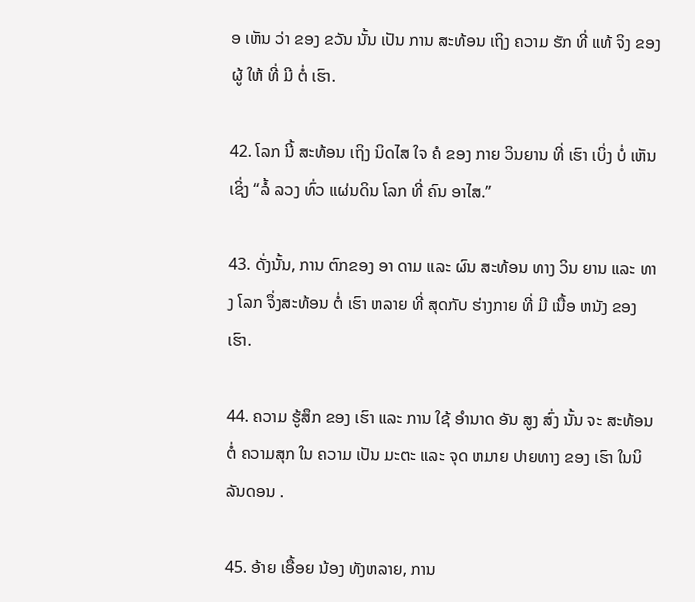ອ ເຫັນ ວ່າ ຂອງ ຂວັນ ນັ້ນ ເປັນ ການ ສະທ້ອນ ເຖິງ ຄວາມ ຮັກ ທີ່ ແທ້ ຈິງ ຂອງ ຜູ້ ໃຫ້ ທີ່ ມີ ຕໍ່ ເຮົາ.

42. ໂລກ ນີ້ ສະທ້ອນ ເຖິງ ນິດໄສ ໃຈ ຄໍ ຂອງ ກາຍ ວິນຍານ ທີ່ ເຮົາ ເບິ່ງ ບໍ່ ເຫັນ ເຊິ່ງ “ລໍ້ ລວງ ທົ່ວ ແຜ່ນດິນ ໂລກ ທີ່ ຄົນ ອາໄສ.”

43. ດັ່ງນັ້ນ, ການ ຕົກຂອງ ອາ ດາມ ແລະ ຜົນ ສະທ້ອນ ທາງ ວິນ ຍານ ແລະ ທາງ ໂລກ ຈຶ່ງສະທ້ອນ ຕໍ່ ເຮົາ ຫລາຍ ທີ່ ສຸດກັບ ຮ່າງກາຍ ທີ່ ມີ ເນື້ອ ຫນັງ ຂອງ ເຮົາ.

44. ຄວາມ ຮູ້ສຶກ ຂອງ ເຮົາ ແລະ ການ ໃຊ້ ອໍານາດ ອັນ ສູງ ສົ່ງ ນັ້ນ ຈະ ສະທ້ອນ ຕໍ່ ຄວາມສຸກ ໃນ ຄວາມ ເປັນ ມະຕະ ແລະ ຈຸດ ຫມາຍ ປາຍທາງ ຂອງ ເຮົາ ໃນນິລັນດອນ .

45. ອ້າຍ ເອື້ອຍ ນ້ອງ ທັງຫລາຍ, ການ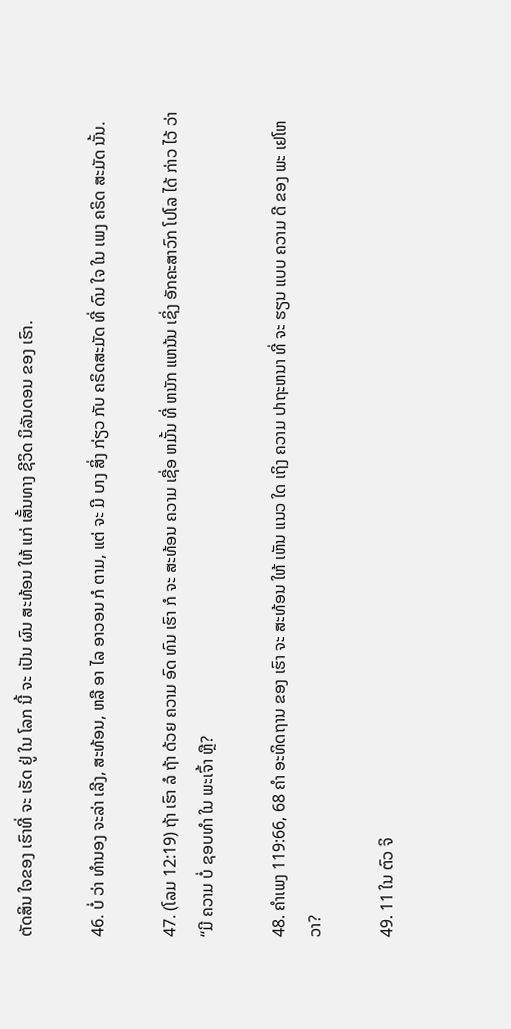ຕັດສິນ ໃຈຂອງ ເຮົາທີ່ ຈະ ເຮັດ ຢູ່ ໃນ ໂລກ ນີ້ ຈະ ເປັນ ຜົນ ສະທ້ອນ ໃຫ້ ແກ່ ເສັ້ນທາງ ຊີວິດ ນິລັນດອນ ຂອງ ເຮົາ.

46. ບໍ່ ວ່າ ທໍານອງ ຈະລ່າ ເລີງ, ສະທ້ອນ, ຫລື ອາ ໄລ ອາວອນ ກໍ ຕາມ, ແຕ່ ຈະ ມີ ບາງ ສິ່ງ ກ່ຽວ ກັບ ຄຣິດສະມັດ ທີ່ ດົນ ໃຈ ໃນ ເພງ ຄຣິດ ສະມັດ ນັ້ນ.

47. (ໂລມ 12:19) ຖ້າ ເຮົາ ລໍ ຖ້າ ດ້ວຍ ຄວາມ ອົດ ທົນ ເຮົາ ກໍ ຈະ ສະທ້ອນ ຄວາມ ເຊື່ອ ຫມັ້ນ ທີ່ ຫນັກ ແຫນ້ນ ເຊິ່ງ ອັກຄະສາວົກ ໂປໂລ ໄດ້ ກ່າວ ໄວ້ ວ່າ “ມີ ຄວາມ ບໍ່ ຊອບທໍາ ໃນ ພະເຈົ້າ ຫຼື?

48. ຄໍາເພງ 119:66, 68 ຄໍາ ອະທິດຖານ ຂອງ ເຮົາ ຈະ ສະທ້ອນ ໃຫ້ ເຫັນ ແນວ ໃດ ເຖິງ ຄວາມ ປາຖະຫນາ ທີ່ ຈະ ຮຽນ ແບບ ຄວາມ ດີ ຂອງ ພະ ເຢໂຫວາ?

49. 11 ໃນ ຕົວ ຈິ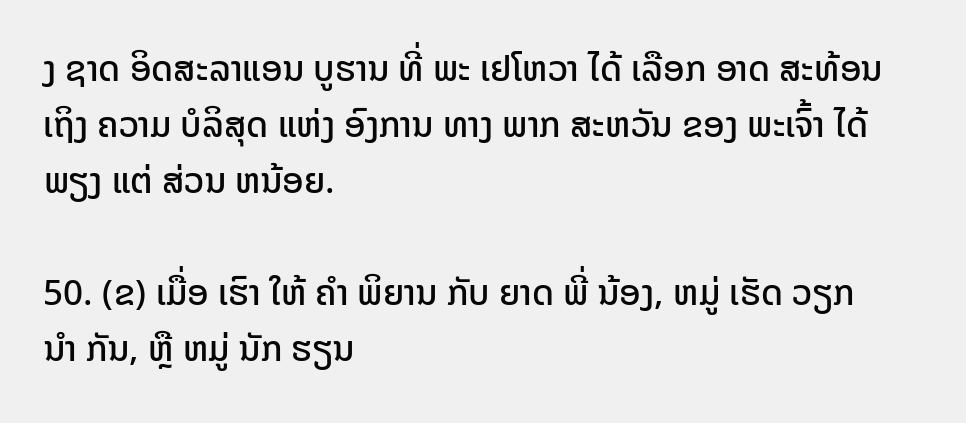ງ ຊາດ ອິດສະລາແອນ ບູຮານ ທີ່ ພະ ເຢໂຫວາ ໄດ້ ເລືອກ ອາດ ສະທ້ອນ ເຖິງ ຄວາມ ບໍລິສຸດ ແຫ່ງ ອົງການ ທາງ ພາກ ສະຫວັນ ຂອງ ພະເຈົ້າ ໄດ້ ພຽງ ແຕ່ ສ່ວນ ຫນ້ອຍ.

50. (ຂ) ເມື່ອ ເຮົາ ໃຫ້ ຄໍາ ພິຍານ ກັບ ຍາດ ພີ່ ນ້ອງ, ຫມູ່ ເຮັດ ວຽກ ນໍາ ກັນ, ຫຼື ຫມູ່ ນັກ ຮຽນ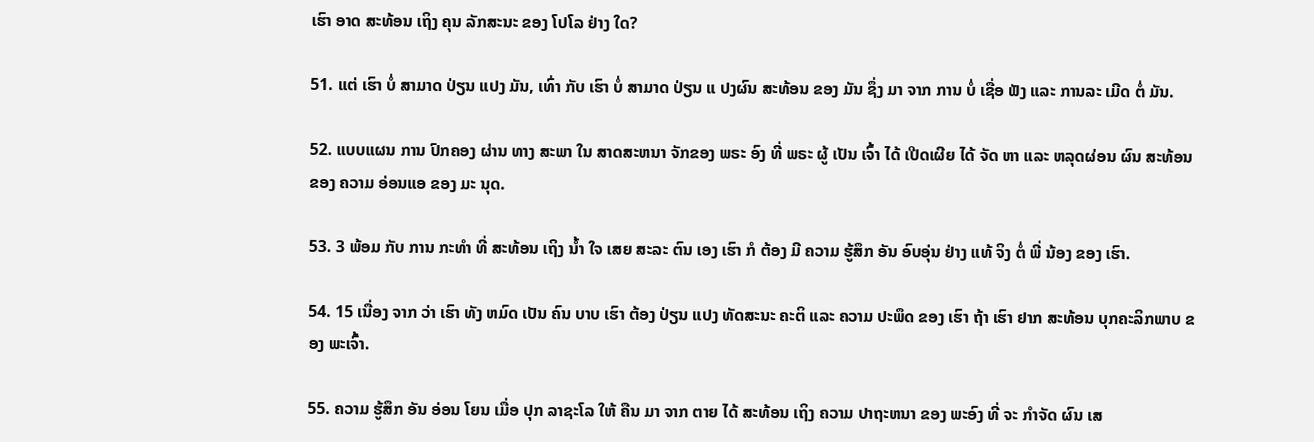ເຮົາ ອາດ ສະທ້ອນ ເຖິງ ຄຸນ ລັກສະນະ ຂອງ ໂປໂລ ຢ່າງ ໃດ?

51. ແຕ່ ເຮົາ ບໍ່ ສາມາດ ປ່ຽນ ແປງ ມັນ, ເທົ່າ ກັບ ເຮົາ ບໍ່ ສາມາດ ປ່ຽນ ແ ປງຜົນ ສະທ້ອນ ຂອງ ມັນ ຊຶ່ງ ມາ ຈາກ ການ ບໍ່ ເຊື່ອ ຟັງ ແລະ ການລະ ເມີດ ຕໍ່ ມັນ.

52. ແບບແຜນ ການ ປົກຄອງ ຜ່ານ ທາງ ສະພາ ໃນ ສາດສະຫນາ ຈັກຂອງ ພຣະ ອົງ ທີ່ ພຣະ ຜູ້ ເປັນ ເຈົ້າ ໄດ້ ເປີດເຜີຍ ໄດ້ ຈັດ ຫາ ແລະ ຫລຸດຜ່ອນ ຜົນ ສະທ້ອນ ຂອງ ຄວາມ ອ່ອນແອ ຂອງ ມະ ນຸດ.

53. 3 ພ້ອມ ກັບ ການ ກະທໍາ ທີ່ ສະທ້ອນ ເຖິງ ນໍ້າ ໃຈ ເສຍ ສະລະ ຕົນ ເອງ ເຮົາ ກໍ ຕ້ອງ ມີ ຄວາມ ຮູ້ສຶກ ອັນ ອົບອຸ່ນ ຢ່າງ ແທ້ ຈິງ ຕໍ່ ພີ່ ນ້ອງ ຂອງ ເຮົາ.

54. 15 ເນື່ອງ ຈາກ ວ່າ ເຮົາ ທັງ ຫມົດ ເປັນ ຄົນ ບາບ ເຮົາ ຕ້ອງ ປ່ຽນ ແປງ ທັດສະນະ ຄະຕິ ແລະ ຄວາມ ປະພຶດ ຂອງ ເຮົາ ຖ້າ ເຮົາ ຢາກ ສະທ້ອນ ບຸກຄະລິກພາບ ຂອງ ພະເຈົ້າ.

55. ຄວາມ ຮູ້ສຶກ ອັນ ອ່ອນ ໂຍນ ເມື່ອ ປຸກ ລາຊະໂລ ໃຫ້ ຄືນ ມາ ຈາກ ຕາຍ ໄດ້ ສະທ້ອນ ເຖິງ ຄວາມ ປາຖະຫນາ ຂອງ ພະອົງ ທີ່ ຈະ ກໍາຈັດ ຜົນ ເສ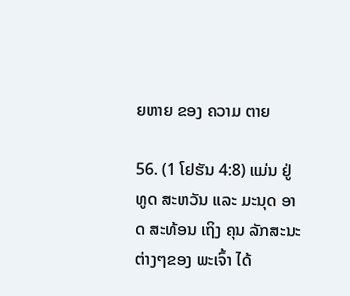ຍຫາຍ ຂອງ ຄວາມ ຕາຍ

56. (1 ໂຢຮັນ 4:8) ແມ່ນ ຢູ່ ທູດ ສະຫວັນ ແລະ ມະນຸດ ອາດ ສະທ້ອນ ເຖິງ ຄຸນ ລັກສະນະ ຕ່າງໆຂອງ ພະເຈົ້າ ໄດ້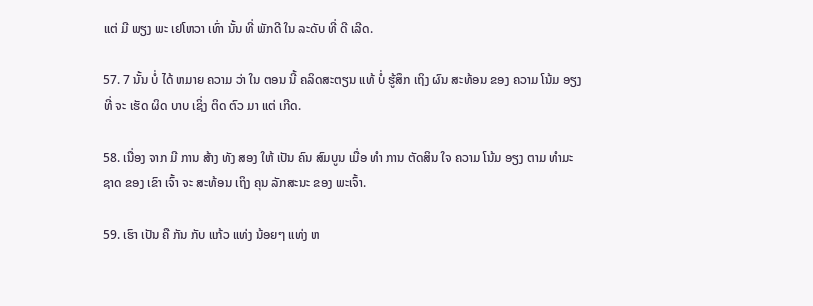ແຕ່ ມີ ພຽງ ພະ ເຢໂຫວາ ເທົ່າ ນັ້ນ ທີ່ ພັກດີ ໃນ ລະດັບ ທີ່ ດີ ເລີດ.

57. 7 ນັ້ນ ບໍ່ ໄດ້ ຫມາຍ ຄວາມ ວ່າ ໃນ ຕອນ ນີ້ ຄລິດສະຕຽນ ແທ້ ບໍ່ ຮູ້ສຶກ ເຖິງ ຜົນ ສະທ້ອນ ຂອງ ຄວາມ ໂນ້ມ ອຽງ ທີ່ ຈະ ເຮັດ ຜິດ ບາບ ເຊິ່ງ ຕິດ ຕົວ ມາ ແຕ່ ເກີດ.

58. ເນື່ອງ ຈາກ ມີ ການ ສ້າງ ທັງ ສອງ ໃຫ້ ເປັນ ຄົນ ສົມບູນ ເມື່ອ ທໍາ ການ ຕັດສິນ ໃຈ ຄວາມ ໂນ້ມ ອຽງ ຕາມ ທໍາມະຊາດ ຂອງ ເຂົາ ເຈົ້າ ຈະ ສະທ້ອນ ເຖິງ ຄຸນ ລັກສະນະ ຂອງ ພະເຈົ້າ.

59. ເຮົາ ເປັນ ຄື ກັນ ກັບ ແກ້ວ ແທ່ງ ນ້ອຍໆ ແທ່ງ ຫ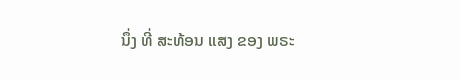ນຶ່ງ ທີ່ ສະທ້ອນ ແສງ ຂອງ ພຣະ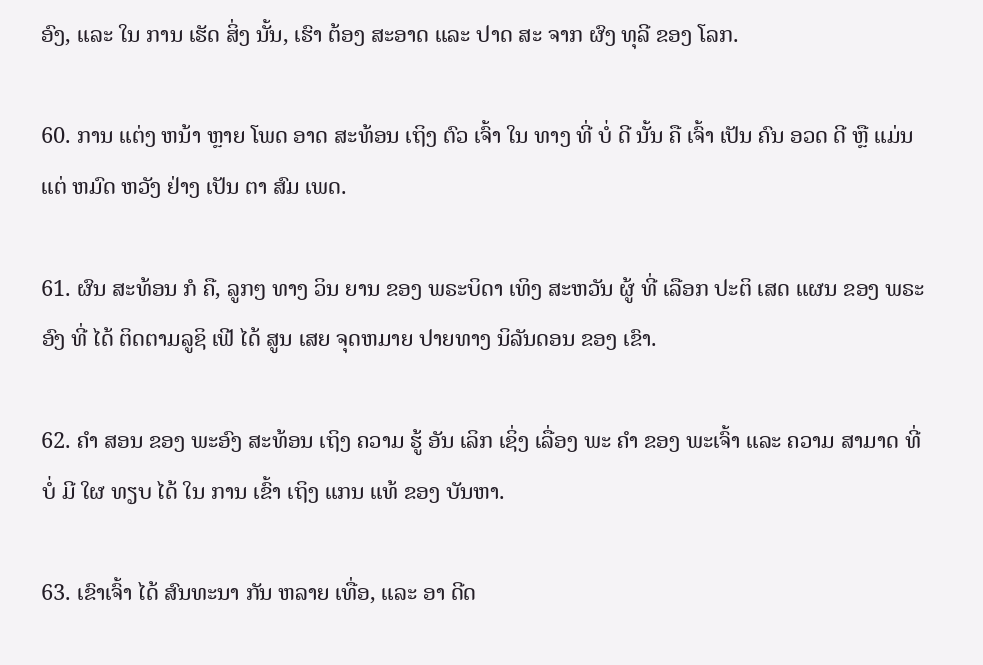ອົງ, ແລະ ໃນ ການ ເຮັດ ສິ່ງ ນັ້ນ, ເຮົາ ຕ້ອງ ສະອາດ ແລະ ປາດ ສະ ຈາກ ຜົງ ທຸລີ ຂອງ ໂລກ.

60. ການ ແຕ່ງ ຫນ້າ ຫຼາຍ ໂພດ ອາດ ສະທ້ອນ ເຖິງ ຕົວ ເຈົ້າ ໃນ ທາງ ທີ່ ບໍ່ ດີ ນັ້ນ ຄື ເຈົ້າ ເປັນ ຄົນ ອວດ ດີ ຫຼື ແມ່ນ ແຕ່ ຫມົດ ຫວັງ ຢ່າງ ເປັນ ຕາ ສົມ ເພດ.

61. ຜົນ ສະທ້ອນ ກໍ ຄື, ລູກໆ ທາງ ວິນ ຍານ ຂອງ ພຣະບິດາ ເທິງ ສະຫວັນ ຜູ້ ທີ່ ເລືອກ ປະຕິ ເສດ ແຜນ ຂອງ ພຣະອົງ ທີ່ ໄດ້ ຕິດຕາມລູຊິ ເຟີ ໄດ້ ສູນ ເສຍ ຈຸດຫມາຍ ປາຍທາງ ນິລັນດອນ ຂອງ ເຂົາ.

62. ຄໍາ ສອນ ຂອງ ພະອົງ ສະທ້ອນ ເຖິງ ຄວາມ ຮູ້ ອັນ ເລິກ ເຊິ່ງ ເລື່ອງ ພະ ຄໍາ ຂອງ ພະເຈົ້າ ແລະ ຄວາມ ສາມາດ ທີ່ ບໍ່ ມີ ໃຜ ທຽບ ໄດ້ ໃນ ການ ເຂົ້າ ເຖິງ ແກນ ແທ້ ຂອງ ບັນຫາ.

63. ເຂົາເຈົ້າ ໄດ້ ສົນທະນາ ກັນ ຫລາຍ ເທື່ອ, ແລະ ອາ ດີດ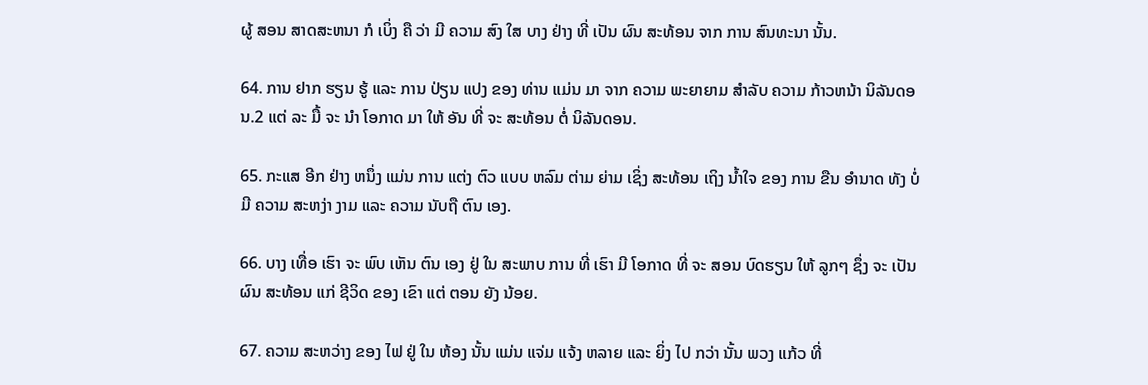ຜູ້ ສອນ ສາດສະຫນາ ກໍ ເບິ່ງ ຄື ວ່າ ມີ ຄວາມ ສົງ ໃສ ບາງ ຢ່າງ ທີ່ ເປັນ ຜົນ ສະທ້ອນ ຈາກ ການ ສົນທະນາ ນັ້ນ.

64. ການ ຢາກ ຮຽນ ຮູ້ ແລະ ການ ປ່ຽນ ແປງ ຂອງ ທ່ານ ແມ່ນ ມາ ຈາກ ຄວາມ ພະຍາຍາມ ສໍາລັບ ຄວາມ ກ້າວຫນ້າ ນິລັນດອນ.2 ແຕ່ ລະ ມື້ ຈະ ນໍາ ໂອກາດ ມາ ໃຫ້ ອັນ ທີ່ ຈະ ສະທ້ອນ ຕໍ່ ນິລັນດອນ.

65. ກະແສ ອີກ ຢ່າງ ຫນຶ່ງ ແມ່ນ ການ ແຕ່ງ ຕົວ ແບບ ຫລົມ ຕ່າມ ຍ່າມ ເຊິ່ງ ສະທ້ອນ ເຖິງ ນໍ້າໃຈ ຂອງ ການ ຂືນ ອໍານາດ ທັງ ບໍ່ ມີ ຄວາມ ສະຫງ່າ ງາມ ແລະ ຄວາມ ນັບຖື ຕົນ ເອງ.

66. ບາງ ເທື່ອ ເຮົາ ຈະ ພົບ ເຫັນ ຕົນ ເອງ ຢູ່ ໃນ ສະພາບ ການ ທີ່ ເຮົາ ມີ ໂອກາດ ທີ່ ຈະ ສອນ ບົດຮຽນ ໃຫ້ ລູກໆ ຊຶ່ງ ຈະ ເປັນ ຜົນ ສະທ້ອນ ແກ່ ຊີວິດ ຂອງ ເຂົາ ແຕ່ ຕອນ ຍັງ ນ້ອຍ.

67. ຄວາມ ສະຫວ່າງ ຂອງ ໄຟ ຢູ່ ໃນ ຫ້ອງ ນັ້ນ ແມ່ນ ແຈ່ມ ແຈ້ງ ຫລາຍ ແລະ ຍິ່ງ ໄປ ກວ່າ ນັ້ນ ພວງ ແກ້ວ ທີ່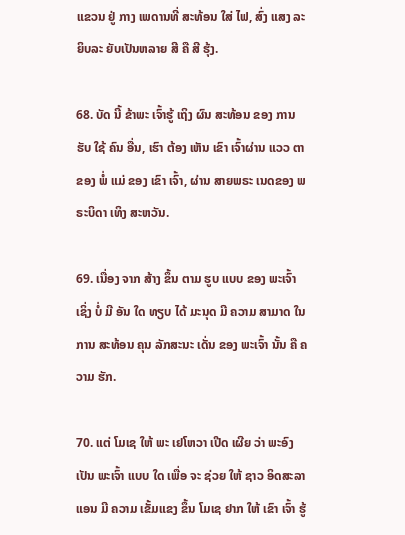ແຂວນ ຢູ່ ກາງ ເພດານທີ່ ສະທ້ອນ ໃສ່ ໄຟ, ສົ່ງ ແສງ ລະ ຍິບລະ ຍັບເປັນຫລາຍ ສີ ຄື ສີ ຮຸ້ງ.

68. ບັດ ນີ້ ຂ້າພະ ເຈົ້າຮູ້ ເຖິງ ຜົນ ສະທ້ອນ ຂອງ ການ ຮັບ ໃຊ້ ຄົນ ອື່ນ, ເຮົາ ຕ້ອງ ເຫັນ ເຂົາ ເຈົ້າຜ່ານ ແວວ ຕາ ຂອງ ພໍ່ ແມ່ ຂອງ ເຂົາ ເຈົ້າ, ຜ່ານ ສາຍພຣະ ເນດຂອງ ພຣະບິດາ ເທິງ ສະຫວັນ.

69. ເນື່ອງ ຈາກ ສ້າງ ຂຶ້ນ ຕາມ ຮູບ ແບບ ຂອງ ພະເຈົ້າ ເຊິ່ງ ບໍ່ ມີ ອັນ ໃດ ທຽບ ໄດ້ ມະນຸດ ມີ ຄວາມ ສາມາດ ໃນ ການ ສະທ້ອນ ຄຸນ ລັກສະນະ ເດັ່ນ ຂອງ ພະເຈົ້າ ນັ້ນ ຄື ຄວາມ ຮັກ.

70. ແຕ່ ໂມເຊ ໃຫ້ ພະ ເຢໂຫວາ ເປີດ ເຜີຍ ວ່າ ພະອົງ ເປັນ ພະເຈົ້າ ແບບ ໃດ ເພື່ອ ຈະ ຊ່ວຍ ໃຫ້ ຊາວ ອິດສະລາແອນ ມີ ຄວາມ ເຂັ້ມແຂງ ຂຶ້ນ ໂມເຊ ຢາກ ໃຫ້ ເຂົາ ເຈົ້າ ຮູ້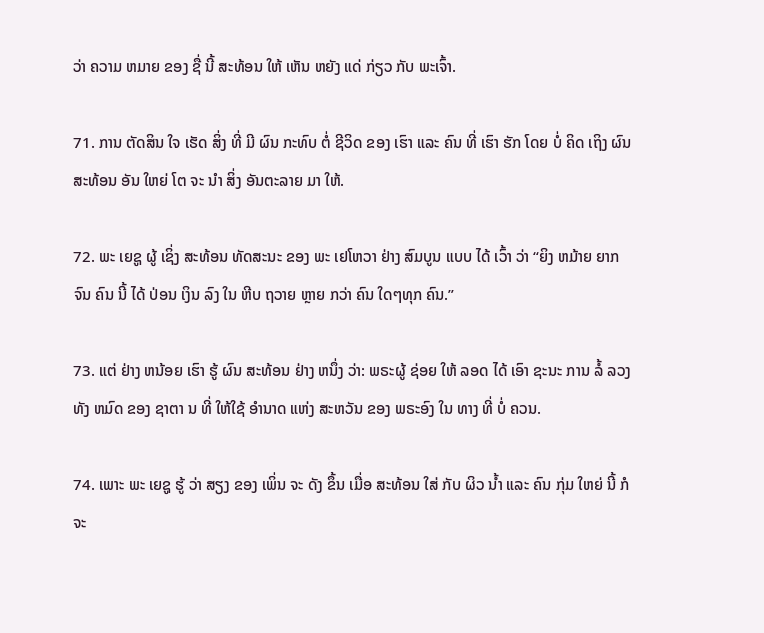ວ່າ ຄວາມ ຫມາຍ ຂອງ ຊື່ ນີ້ ສະທ້ອນ ໃຫ້ ເຫັນ ຫຍັງ ແດ່ ກ່ຽວ ກັບ ພະເຈົ້າ.

71. ການ ຕັດສິນ ໃຈ ເຮັດ ສິ່ງ ທີ່ ມີ ຜົນ ກະທົບ ຕໍ່ ຊີວິດ ຂອງ ເຮົາ ແລະ ຄົນ ທີ່ ເຮົາ ຮັກ ໂດຍ ບໍ່ ຄິດ ເຖິງ ຜົນ ສະທ້ອນ ອັນ ໃຫຍ່ ໂຕ ຈະ ນໍາ ສິ່ງ ອັນຕະລາຍ ມາ ໃຫ້.

72. ພະ ເຍຊູ ຜູ້ ເຊິ່ງ ສະທ້ອນ ທັດສະນະ ຂອງ ພະ ເຢໂຫວາ ຢ່າງ ສົມບູນ ແບບ ໄດ້ ເວົ້າ ວ່າ “ຍິງ ຫມ້າຍ ຍາກ ຈົນ ຄົນ ນີ້ ໄດ້ ປ່ອນ ເງິນ ລົງ ໃນ ຫີບ ຖວາຍ ຫຼາຍ ກວ່າ ຄົນ ໃດໆທຸກ ຄົນ.”

73. ແຕ່ ຢ່າງ ຫນ້ອຍ ເຮົາ ຮູ້ ຜົນ ສະທ້ອນ ຢ່າງ ຫນຶ່ງ ວ່າ: ພຣະຜູ້ ຊ່ອຍ ໃຫ້ ລອດ ໄດ້ ເອົາ ຊະນະ ການ ລໍ້ ລວງທັງ ຫມົດ ຂອງ ຊາຕາ ນ ທີ່ ໃຫ້ໃຊ້ ອໍານາດ ແຫ່ງ ສະຫວັນ ຂອງ ພຣະອົງ ໃນ ທາງ ທີ່ ບໍ່ ຄວນ.

74. ເພາະ ພະ ເຍຊູ ຮູ້ ວ່າ ສຽງ ຂອງ ເພິ່ນ ຈະ ດັງ ຂຶ້ນ ເມື່ອ ສະທ້ອນ ໃສ່ ກັບ ຜິວ ນໍ້າ ແລະ ຄົນ ກຸ່ມ ໃຫຍ່ ນີ້ ກໍ ຈະ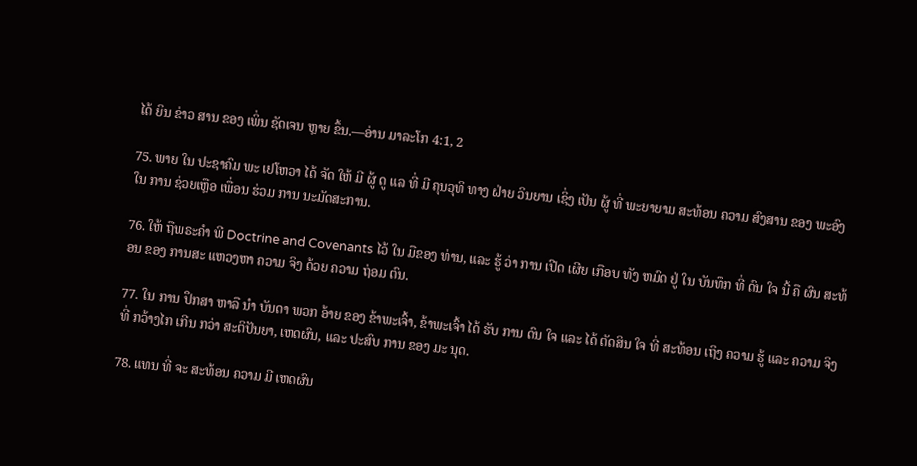ໄດ້ ຍິນ ຂ່າວ ສານ ຂອງ ເພິ່ນ ຊັດເຈນ ຫຼາຍ ຂຶ້ນ.—ອ່ານ ມາລະໂກ 4:1, 2

75. ພາຍ ໃນ ປະຊາຄົມ ພະ ເຢໂຫວາ ໄດ້ ຈັດ ໃຫ້ ມີ ຜູ້ ດູ ແລ ທີ່ ມີ ຄຸນວຸທິ ທາງ ຝ່າຍ ວິນຍານ ເຊິ່ງ ເປັນ ຜູ້ ທີ່ ພະຍາຍາມ ສະທ້ອນ ຄວາມ ສົງສານ ຂອງ ພະອົງ ໃນ ການ ຊ່ວຍເຫຼືອ ເພື່ອນ ຮ່ວມ ການ ນະມັດສະການ.

76. ໃຫ້ ຖືພຣະຄໍາ ພີ Doctrine and Covenants ໄວ້ ໃນ ມືຂອງ ທ່ານ, ແລະ ຮູ້ ວ່າ ການ ເປີດ ເຜີຍ ເກືອບ ທັງ ຫມົດ ຢູ່ ໃນ ບັນທຶກ ທີ່ ດົນ ໃຈ ນີ້ ຄື ຜົນ ສະທ້ອນ ຂອງ ການສະ ແຫວງຫາ ຄວາມ ຈິງ ດ້ວຍ ຄວາມ ຖ່ອມ ຕົນ.

77. ໃນ ການ ປຶກສາ ຫາລື ນໍາ ບັນດາ ພວກ ອ້າຍ ຂອງ ຂ້າພະເຈົ້າ, ຂ້າພະເຈົ້າ ໄດ້ ຮັບ ການ ດົນ ໃຈ ແລະ ໄດ້ ຕັດສິນ ໃຈ ທີ່ ສະທ້ອນ ເຖິງ ຄວາມ ຮູ້ ແລະ ຄວາມ ຈິງ ທີ່ ກວ້າງໄກ ເກີນ ກວ່າ ສະຕິປັນຍາ, ເຫດຜົນ, ແລະ ປະສົບ ການ ຂອງ ມະ ນຸດ.

78. ແທນ ທີ່ ຈະ ສະທ້ອນ ຄວາມ ມີ ເຫດຜົນ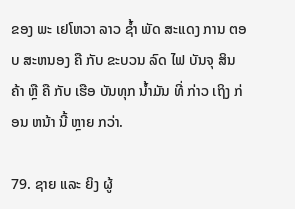ຂອງ ພະ ເຢໂຫວາ ລາວ ຊໍ້າ ພັດ ສະແດງ ການ ຕອບ ສະຫນອງ ຄື ກັບ ຂະບວນ ລົດ ໄຟ ບັນຈຸ ສິນ ຄ້າ ຫຼື ຄື ກັບ ເຮືອ ບັນທຸກ ນໍ້າມັນ ທີ່ ກ່າວ ເຖິງ ກ່ອນ ຫນ້າ ນີ້ ຫຼາຍ ກວ່າ.

79. ຊາຍ ແລະ ຍິງ ຜູ້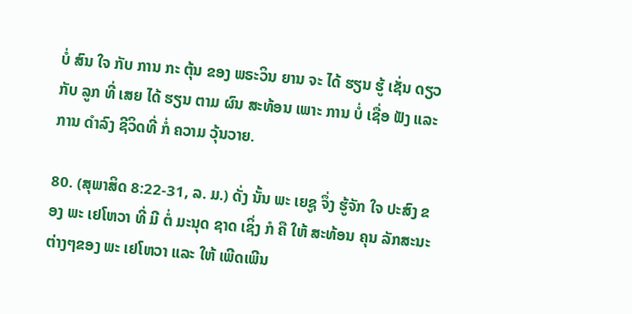ບໍ່ ສົນ ໃຈ ກັບ ການ ກະ ຕຸ້ນ ຂອງ ພຣະວິນ ຍານ ຈະ ໄດ້ ຮຽນ ຮູ້ ເຊັ່ນ ດຽວ ກັບ ລູກ ທີ່ ເສຍ ໄດ້ ຮຽນ ຕາມ ຜົນ ສະທ້ອນ ເພາະ ການ ບໍ່ ເຊື່ອ ຟັງ ແລະ ການ ດໍາລົງ ຊີວິດທີ່ ກໍ່ ຄວາມ ວຸ້ນວາຍ.

80. (ສຸພາສິດ 8:22-31, ລ. ມ.) ດັ່ງ ນັ້ນ ພະ ເຍຊູ ຈຶ່ງ ຮູ້ຈັກ ໃຈ ປະສົງ ຂອງ ພະ ເຢໂຫວາ ທີ່ ມີ ຕໍ່ ມະນຸດ ຊາດ ເຊິ່ງ ກໍ ຄື ໃຫ້ ສະທ້ອນ ຄຸນ ລັກສະນະ ຕ່າງໆຂອງ ພະ ເຢໂຫວາ ແລະ ໃຫ້ ເພີດເພີນ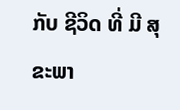ກັບ ຊີວິດ ທີ່ ມີ ສຸຂະພາ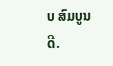ບ ສົມບູນ ດີ.